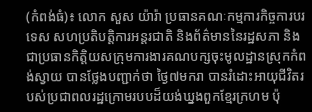(កំពង់ធំ)៖ លោក សួស យ៉ារ៉ា ប្រធានគណៈកម្មការកិច្ចការបរទេស សហប្រតិបត្តិការអន្តរជាតិ និងព័ត៌មាននៃរដ្ឋសភា និងជាប្រធានកិត្តិយសក្រុមការងារគណបក្សចុះមូលដ្ឋានស្រុកកំពង់ស្វាយ បានថ្លែងបញ្ជាក់ថា ថ្ងៃ៧មករា បានរំដោះអាយុជីវិតរបស់ប្រជាពលរដ្ឋក្រោមរបបដ៏យង់ឃ្នងពួកខ្មែរក្រហម ប៉ុ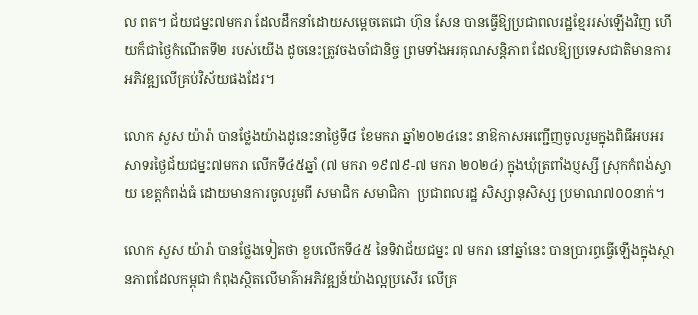ល ពត។ ជ័យជម្នះ៧មករា ដែលដឹកនាំដោយសម្តេចតេជោ ហ៊ុន សែន បានធ្វើឱ្យប្រជាពលរដ្ឋខ្មែររស់ឡើងវិញ ហើយក៏ជាថ្ងៃកំណើតទី២ របស់យើង ដូចនេះត្រូវចងចាំជានិច្ច ព្រមទាំងអរគុណសន្តិភាព ដែលឱ្យប្រទេសជាតិមានការអភិវឌ្ឍលើគ្រប់វិស័យផងដែរ។

លោក សួស យ៉ារ៉ា បានថ្លែងយ៉ាងដូនេះនាថ្ងៃទី៨ ខែមករា ឆ្នាំ២០២៤នេះ នាឱកាសអញ្ជើញចូលរួមក្នុងពិធីអបអរសាទរថ្ងៃជ័យជម្នះ៧មករា លើកទី៤៥ឆ្នាំ (៧ មករា ១៩៧៩-៧ មករា ២០២៤) ក្នុងឃុំត្រពាំងប្ញស្សី ស្រុកកំពង់ស្វាយ ខេត្តកំពង់ធំ ដោយមានការចូលរួមពី សមាជិក សមាជិកា  ប្រជាពលរដ្ឋ សិស្សានុសិស្ស ប្រមាណ៧០០នាក់។

លោក សួស យ៉ារ៉ា បានថ្លែងទៀតថា ខួបលើកទី៤៥ នៃទិវាជ័យជម្នះ ៧ មករា នៅឆ្នាំនេះ បានប្រារព្ធធ្វើឡើងក្នុងស្ថានភាពដែលកម្ពុជា កំពុងស្ថិតលើមាគ៌ាអភិវឌ្ឍន៍យ៉ាងល្អប្រសើរ លើគ្រ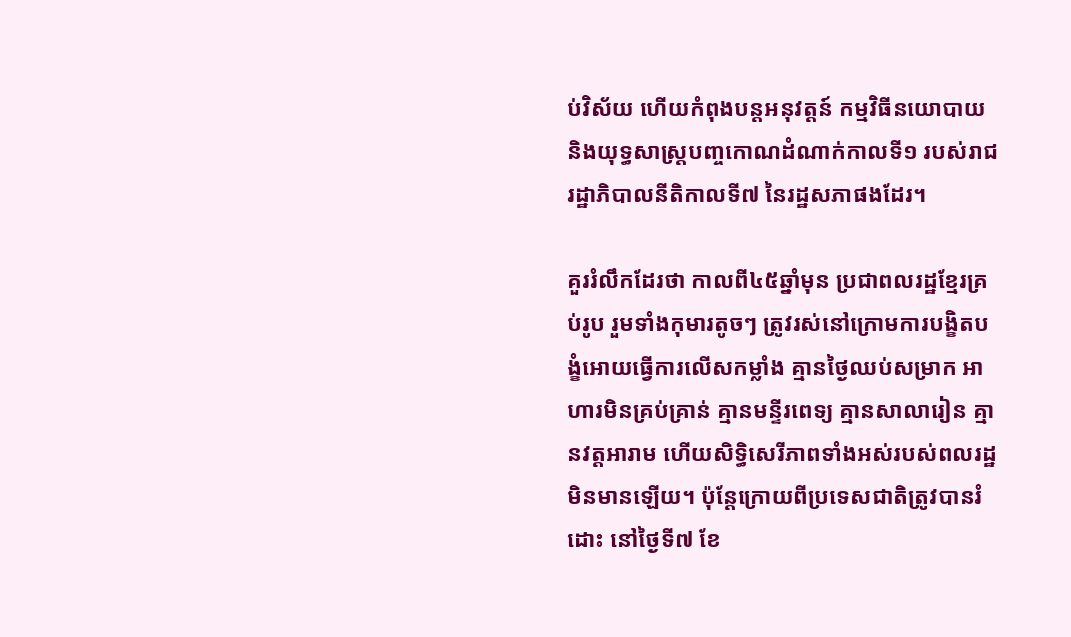ប់វិស័យ ហើយកំពុងបន្តអនុវត្តន៍ កម្មវិធីនយោបាយ និងយុទ្ធសាស្ត្របញ្ចកោណដំណាក់កាលទី១ របស់រាជរដ្ឋាភិបាលនីតិកាលទី៧ នៃរដ្ឋសភាផងដែរ។

គួររំលឹកដែរថា កាលពី៤៥ឆ្នាំមុន ប្រជាពលរដ្ឋខ្មែរគ្រប់រូប រួមទាំងកុមារតូចៗ ត្រូវរស់នៅក្រោមការបង្ខិតបង្ខំអោយធ្វើការលើសកម្លាំង គ្មានថ្ងៃឈប់សម្រាក អាហារមិនគ្រប់គ្រាន់ គ្មានមន្ទីរពេទ្យ គ្មានសាលារៀន គ្មានវត្តអារាម ហើយសិទ្ធិសេរីភាពទាំងអស់របស់ពលរដ្ឋមិនមានឡើយ។ ប៉ុន្តែក្រោយពីប្រទេសជាតិត្រូវបានរំដោះ នៅថ្ងៃទី៧ ខែ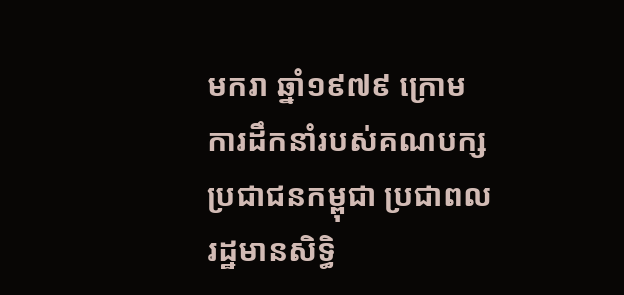មករា ឆ្នាំ១៩៧៩ ក្រោមការដឹកនាំរបស់គណបក្សប្រជាជនកម្ពុជា ប្រជាពលរដ្ឋមានសិទ្ធិ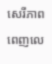សេរីភាពពេញលេ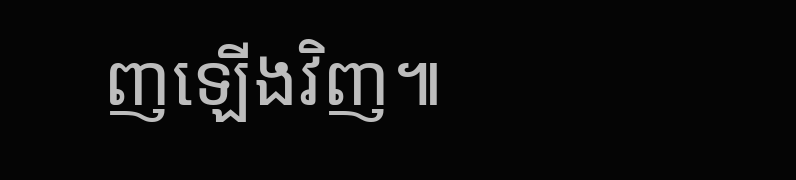ញឡើងវិញ៕